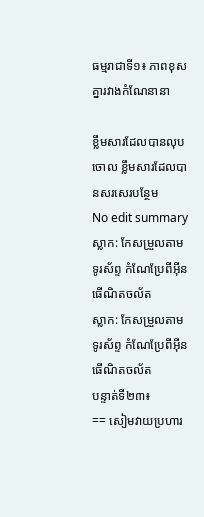ធម្មរាជាទី១៖ ភាពខុសគ្នារវាងកំណែនានា

ខ្លឹមសារដែលបានលុបចោល ខ្លឹមសារដែលបានសរសេរបន្ថែម
No edit summary
ស្លាក: កែសម្រួលតាមទូរស័ព្ទ កំណែប្រែពីអ៊ីនធើណិតចល័ត
ស្លាក: កែសម្រួលតាមទូរស័ព្ទ កំណែប្រែពីអ៊ីនធើណិតចល័ត
បន្ទាត់ទី២៣៖
== សៀមវាយប្រហារ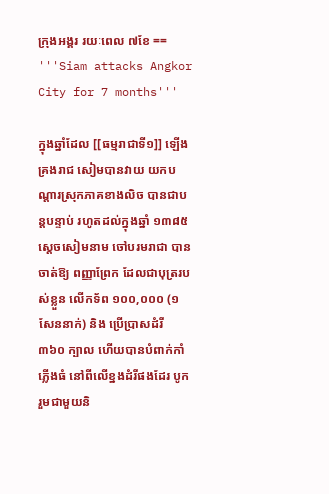ក្រុងអង្គរ រយៈពេល ៧ខែ ==
'''Siam attacks Angkor City for 7 months'''

ក្នុងឆ្នាំដែល [[ធម្មរាជាទី១]] ឡើងគ្រងរាជ សៀមបានវាយ យកបណ្ដារស្រុកភាគខាងលិច បានជាបន្តបន្ទាប់ រហូតដល់ក្នុងឆ្នាំ ១៣៨៥ ស្ដេចសៀមនាម ចៅបរមរាជា បានចាត់ឱ្យ ពញ្ញាព្រែក ដែលជាបុត្ររបស់ខ្លួន លើកទ័ព ១០០,០០០ (១សែននាក់) និង ប្រើប្រាសដំរី ៣៦០ ក្បាល ហើយបានបំពាក់កាំភ្លើងធំ នៅពីលើខ្នងដំរីផងដែរ បូករួមជាមួយនិ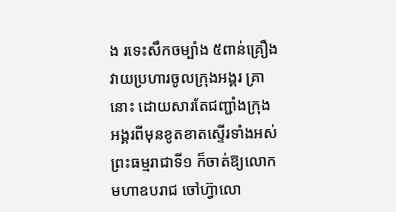ង រទេះសឹកចម្បាំង ៥ពាន់គ្រឿង វាយប្រហារចូលក្រុងអង្គរ គ្រានោះ ដោយសារតែជញ្ជាំងក្រុងអង្គរពីមុនខូតខាតស្ទើរទាំងអស់ ព្រះធម្មរាជាទី១ ក៏ចាត់ឱ្យលោក មហាឧបរាជ ចៅហ៊្វាលោ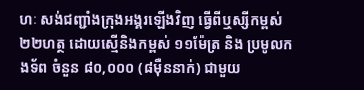ហៈ សង់ជញ្ជាំងក្រុងអង្គរឡើងវិញ ធ្វើពីឬស្សីកម្ពស់ ២២ហត្ថ ដោយស្មើនិងកម្ពស់ ១១ម៉ែត្រ និង ប្រមូលកងទ័ព ចំនួន ៨០,០០០ (៨មុឺននាក់) ជាមួយ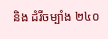និង ដំរីចម្បាំង ២៤០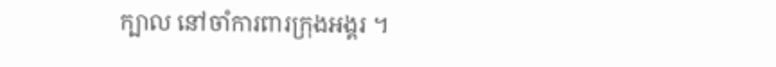ក្បាល នៅចាំការពារក្រុងអង្គរ ។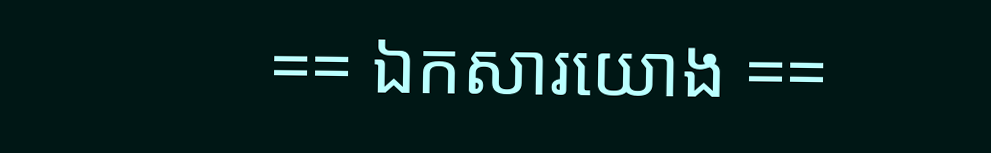== ឯកសារយោង ==